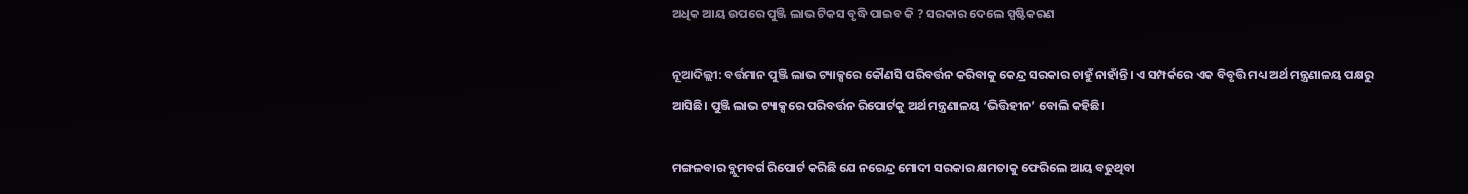ଅଧିକ ଆୟ ଉପରେ ପୁଞ୍ଜି ଲାଭ ଟିକସ ବୃଦ୍ଧି ପାଇବ କି ? ସରକାର ଦେଲେ ସ୍ପଷ୍ଟିକରଣ

ନୂଆଦିଲ୍ଲୀ: ବର୍ତ୍ତମାନ ପୁଞ୍ଜି ଲାଭ ଟ୍ୟାକ୍ସରେ କୌଣସି ପରିବର୍ତ୍ତନ କରିବାକୁ କେନ୍ଦ୍ର ସରକାର ଚାହୁଁ ନାହାଁନ୍ତି। ଏ ସମ୍ପର୍କରେ ଏକ ବିବୃତ୍ତି ମଧ୍ୟ ଅର୍ଥ ମନ୍ତ୍ରଣାଳୟ ପକ୍ଷରୁ ଆସିଛି। ପୁଞ୍ଜି ଲାଭ ଟ୍ୟାକ୍ସରେ ପରିବର୍ତ୍ତନ ରିପୋର୍ଟକୁ ଅର୍ଥ ମନ୍ତ୍ରଣାଳୟ ‘ଭିତ୍ତିହୀନ’ ବୋଲି କହିଛି।

ମଙ୍ଗଳବାର ବ୍ଲୁମବର୍ଗ ରିପୋର୍ଟ କରିଛି ଯେ ନରେନ୍ଦ୍ର ମୋଦୀ ସରକାର କ୍ଷମତାକୁ ଫେରିଲେ ଆୟ ବଢୁଥିବା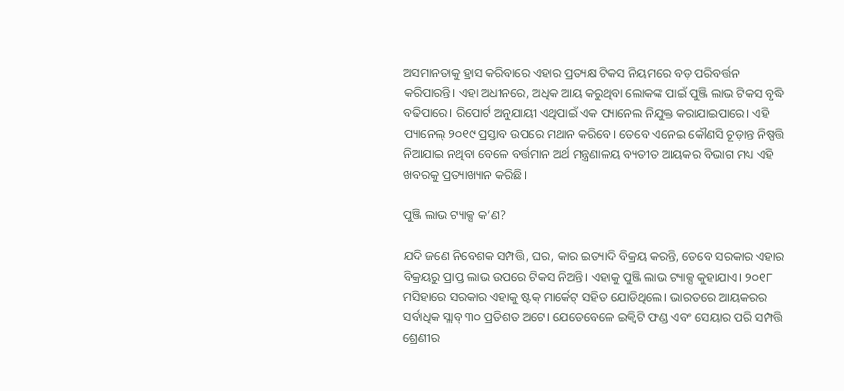ଅସମାନତାକୁ ହ୍ରାସ କରିବାରେ ଏହାର ପ୍ରତ୍ୟକ୍ଷ ଟିକସ ନିୟମରେ ବଡ଼ ପରିବର୍ତ୍ତନ କରିପାରନ୍ତି। ଏହା ଅଧୀନରେ, ଅଧିକ ଆୟ କରୁଥିବା ଲୋକଙ୍କ ପାଇଁ ପୁଞ୍ଜି ଲାଭ ଟିକସ ବୃଦ୍ଧି ବଢିପାରେ। ରିପୋର୍ଟ ଅନୁଯାୟୀ ଏଥିପାଇଁ ଏକ ପ୍ୟାନେଲ ନିଯୁକ୍ତ କରାଯାଇପାରେ। ଏହି ପ୍ୟାନେଲ୍ ୨୦୧୯ ପ୍ରସ୍ତାବ ଉପରେ ମଥାନ କରିବେ। ତେବେ ଏନେଇ କୌଣସି ଚୂଡ଼ାନ୍ତ ନିଷ୍ପତ୍ତି ନିଆଯାଇ ନଥିବା ବେଳେ ବର୍ତ୍ତମାନ ଅର୍ଥ ମନ୍ତ୍ରଣାଳୟ ବ୍ୟତୀତ ଆୟକର ବିଭାଗ ମଧ୍ୟ ଏହି ଖବରକୁ ପ୍ରତ୍ୟାଖ୍ୟାନ କରିଛି।

ପୁଞ୍ଜି ଲାଭ ଟ୍ୟାକ୍ସ କ’ଣ?

ଯଦି ଜଣେ ନିବେଶକ ସମ୍ପତ୍ତି, ଘର, କାର ଇତ୍ୟାଦି ବିକ୍ରୟ କରନ୍ତି, ତେବେ ସରକାର ଏହାର ବିକ୍ରୟରୁ ପ୍ରାପ୍ତ ଲାଭ ଉପରେ ଟିକସ ନିଅନ୍ତି। ଏହାକୁ ପୁଞ୍ଜି ଲାଭ ଟ୍ୟାକ୍ସ କୁହାଯାଏ। ୨୦୧୮ ମସିହାରେ ସରକାର ଏହାକୁ ଷ୍ଟକ୍ ମାର୍କେଟ୍ ସହିତ ଯୋଡିଥିଲେ। ଭାରତରେ ଆୟକରର ସର୍ବାଧିକ ସ୍ଲାବ୍ ୩୦ ପ୍ରତିଶତ ଅଟେ। ଯେତେବେଳେ ଇକ୍ୱିଟି ଫଣ୍ଡ ଏବଂ ସେୟାର ପରି ସମ୍ପତ୍ତି ଶ୍ରେଣୀର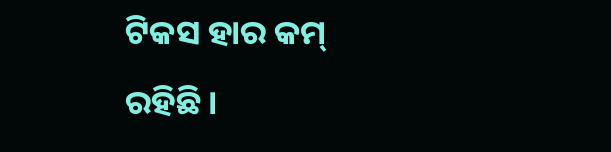ଟିକସ ହାର କମ୍ ରହିଛି।